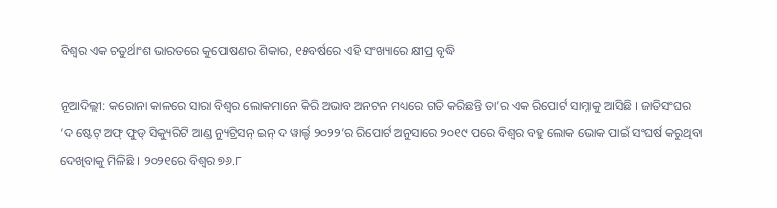ବିଶ୍ୱର ଏକ ଚତୁର୍ଥାଂଶ ଭାରତରେ କୁପୋଷଣର ଶିକାର, ୧୫ବର୍ଷରେ ଏହି ସଂଖ୍ୟାରେ କ୍ଷୀପ୍ର ବୃଦ୍ଧି

ନୂଆଦିଲ୍ଲୀ: କରୋନା କାଳରେ ସାରା ବିଶ୍ୱର ଲୋକମାନେ କିରି ଅଭାବ ଅନଟନ ମଧ୍ୟରେ ଗତି କରିଛନ୍ତି ତା’ର ଏକ ରିପୋର୍ଟ ସାମ୍ନାକୁ ଆସିଛି । ଜାତିସଂଘର ‘ଦ ଷ୍ଟେଟ୍‌ ଅଫ୍‌ ଫୁଡ୍‌ ସିକ୍ୟୁରିଟି ଆଣ୍ଡ ନ୍ୟୁଟ୍ରିସନ୍‌ ଇନ୍‌ ଦ ୱାର୍ଲ୍ଡ ୨୦୨୨’ର ରିପୋର୍ଟ ଅନୁସାରେ ୨୦୧୯ ପରେ ବିଶ୍ୱର ବହୁ ଲୋକ ଭୋକ ପାଇଁ ସଂଘର୍ଷ କରୁଥିବା ଦେଖିବାକୁ ମିଳିଛି । ୨୦୨୧ରେ ବିଶ୍ୱର ୭୬.୮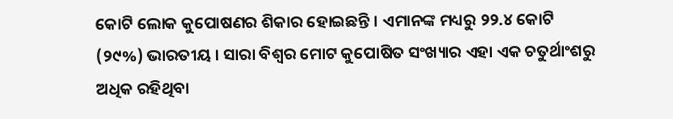କୋଟି ଲୋକ କୁପୋଷଣର ଶିକାର ହୋଇଛନ୍ତି । ଏମାନଙ୍କ ମଧ୍ୟରୁ ୨୨.୪ କୋଟି (୨୯%) ଭାରତୀୟ । ସାରା ବିଶ୍ୱର ମୋଟ କୁପୋଷିତ ସଂଖ୍ୟାର ଏହା ଏକ ଚତୁର୍ଥାଂଶରୁ ଅଧିକ ରହିଥିବା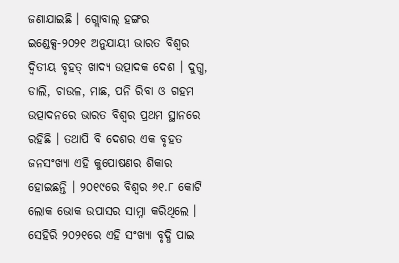ଜଣାଯାଇଛି । ଗ୍ଲୋବାଲ୍‌ ହଙ୍ଗର ଇଣ୍ଡେକ୍ସ-୨୦୨୧ ଅନୁଯାୟୀ ଭାରତ ବିଶ୍ୱର ଦ୍ୱିତୀୟ ବୃହତ୍‌ ଖାଦ୍ୟ ଉତ୍ପାଦକ ଦେଶ । ଦୁଗ୍ଧ, ଡାଲି, ଚାଉଳ, ମାଛ, ପନି ରିବା ଓ ଗହମ ଉତ୍ପାଦନରେ ଭାରତ ବିଶ୍ୱର ପ୍ରଥମ ସ୍ଥାନରେ ରହିଛି । ତଥାପି ବି ଦେଶର ଏକ ବୃହତ ଜନସଂଖ୍ୟା ଏହି କୁପୋଷଣର ଶିକାର ହୋଇଛନ୍ତି । ୨୦୧୯ରେ ବିଶ୍ୱର ୬୧.୮ କୋଟି ଲୋକ ଭୋକ ଉପାସର ସାମ୍ନା କରିଥିଲେ । ସେହିରି ୨୦୨୧ରେ ଏହି ସଂଖ୍ୟା ବୃଦ୍ଧି ପାଇ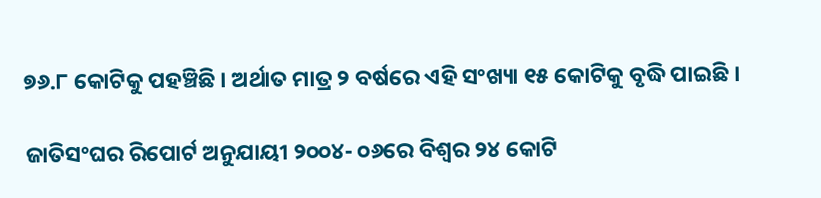୭୬.୮ କୋଟିକୁ ପହଞ୍ଚିଛି । ଅର୍ଥାତ ମାତ୍ର ୨ ବର୍ଷରେ ଏହି ସଂଖ୍ୟା ୧୫ କୋଟିକୁ ବୃଦ୍ଧି ପାଇଛି ।

ଜାତିସଂଘର ରିପୋର୍ଟ ଅନୁଯାୟୀ ୨୦୦୪- ୦୬ରେ ବିଶ୍ୱର ୨୪ କୋଟି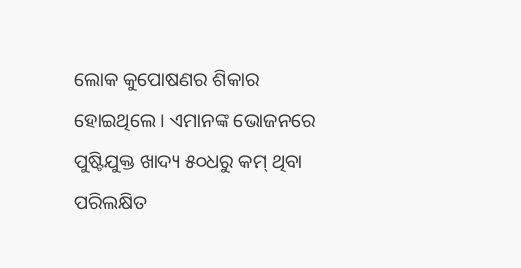ଲୋକ କୁପୋଷଣର ଶିକାର ହୋଇଥିଲେ । ଏମାନଙ୍କ ଭୋଜନରେ ପୁଷ୍ଟିଯୁକ୍ତ ଖାଦ୍ୟ ୫୦ଧରୁ କମ୍‌ ଥିବା ପରିଲକ୍ଷିତ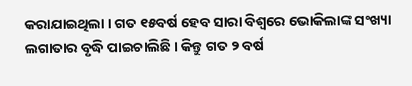କରାଯାଇଥିଲା । ଗତ ୧୫ବର୍ଷ ହେବ ସାରା ବିଶ୍ୱରେ ଭୋକିଲାଙ୍କ ସଂଖ୍ୟା ଲଗାତାର ବୃଦ୍ଧି ପାଇଚାଲିଛି । କିନ୍ତୁ ଗତ ୨ ବର୍ଷ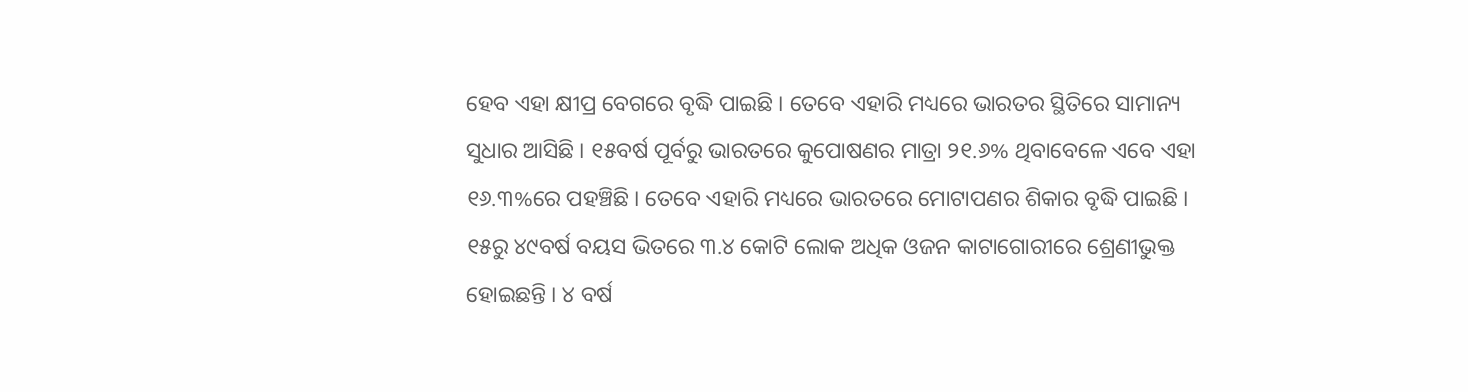ହେବ ଏହା କ୍ଷୀପ୍ର ବେଗରେ ବୃଦ୍ଧି ପାଇଛି । ତେବେ ଏହାରି ମଧ୍ୟରେ ଭାରତର ସ୍ଥିତିରେ ସାମାନ୍ୟ ସୁଧାର ଆସିଛି । ୧୫ବର୍ଷ ପୂର୍ବରୁ ଭାରତରେ କୁପୋଷଣର ମାତ୍ରା ୨୧.୬% ଥିବାବେଳେ ଏବେ ଏହା ୧୬.୩%ରେ ପହଞ୍ଚିଛି । ତେବେ ଏହାରି ମଧ୍ୟରେ ଭାରତରେ ମୋଟାପଣର ଶିକାର ବୃଦ୍ଧି ପାଇଛି । ୧୫ରୁ ୪୯ବର୍ଷ ବୟସ ଭିତରେ ୩.୪ କୋଟି ଲୋକ ଅଧିକ ଓଜନ କାଟାଗୋରୀରେ ଶ୍ରେଣୀଭୁକ୍ତ ହୋଇଛନ୍ତି । ୪ ବର୍ଷ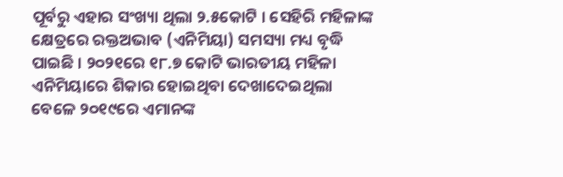ପୂର୍ବରୁ ଏହାର ସଂଖ୍ୟା ଥିଲା ୨.୫କୋଟି । ସେହିରି ମହିଳାଙ୍କ କ୍ଷେତ୍ରରେ ରକ୍ତଅଭାବ (ଏନିମିୟା) ସମସ୍ୟା ମଧ୍ୟ ବୃଦ୍ଧି ପାଇଛି । ୨୦୨୧ରେ ୧୮.୭ କୋଟି ଭାରତୀୟ ମହିଳା ଏନିମିୟାରେ ଶିକାର ହୋଇଥିବା ଦେଖାଦେଇଥିଲା ବେଳେ ୨୦୧୯ରେ ଏମାନଙ୍କ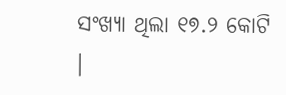ସଂଖ୍ୟା ଥିଲା ୧୭.୨ କୋଟି ।